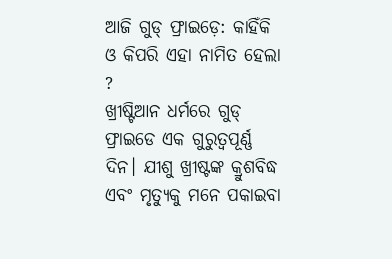ଆଜି ଗୁଡ୍ ଫ୍ରାଇଡ଼େ: କାହିଁକି ଓ କିପରି ଏହା ନାମିତ ହେଲା ?
ଖ୍ରୀଷ୍ଟିଆନ ଧର୍ମରେ ଗୁଡ୍ ଫ୍ରାଇଡେ ଏକ ଗୁରୁତ୍ୱପୂର୍ଣ୍ଣ ଦିନ। ଯୀଶୁ ଖ୍ରୀଷ୍ଟଙ୍କ କ୍ରୁଶବିଦ୍ଧ ଏବଂ ମୃତ୍ୟୁକୁ ମନେ ପକାଇବା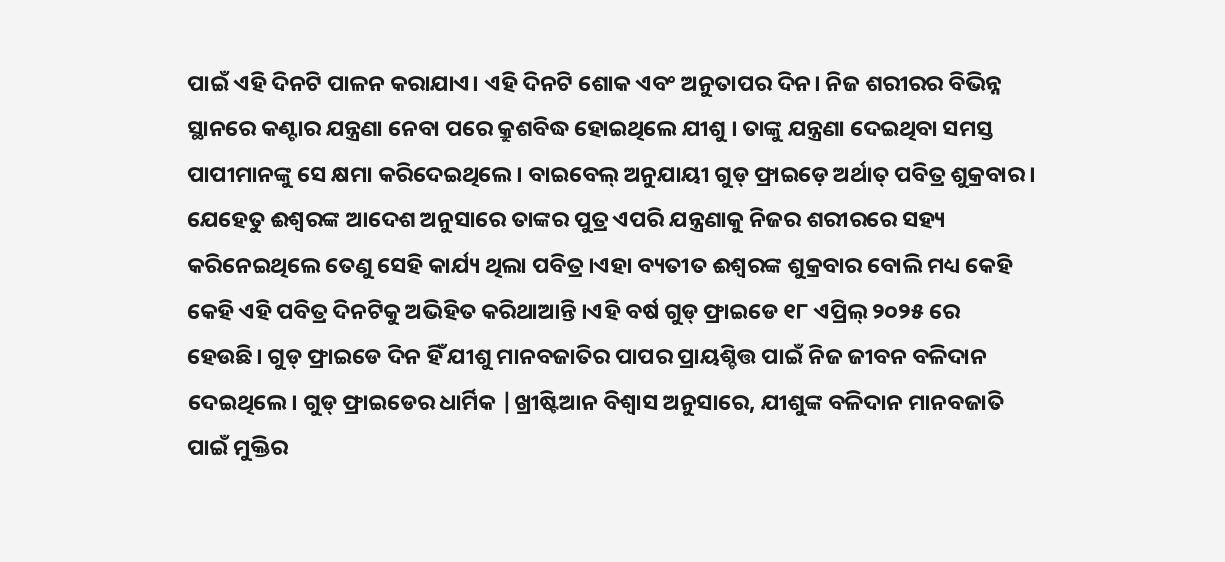ପାଇଁ ଏହି ଦିନଟି ପାଳନ କରାଯାଏ। ଏହି ଦିନଟି ଶୋକ ଏବଂ ଅନୁତାପର ଦିନ। ନିଜ ଶରୀରର ବିଭିନ୍ନ ସ୍ଥାନରେ କଣ୍ଟାର ଯନ୍ତ୍ରଣା ନେବା ପରେ କ୍ରୁଶବିଦ୍ଧ ହୋଇଥିଲେ ଯୀଶୁ । ତାଙ୍କୁ ଯନ୍ତ୍ରଣା ଦେଇଥିବା ସମସ୍ତ ପାପୀମାନଙ୍କୁ ସେ କ୍ଷମା କରିଦେଇଥିଲେ । ବାଇବେଲ୍ ଅନୁଯାୟୀ ଗୁଡ୍ ଫ୍ରାଇଡ଼େ ଅର୍ଥାତ୍ ପବିତ୍ର ଶୁକ୍ରବାର । ଯେହେତୁ ଈଶ୍ୱରଙ୍କ ଆଦେଶ ଅନୁସାରେ ତାଙ୍କର ପୁତ୍ର ଏପରି ଯନ୍ତ୍ରଣାକୁ ନିଜର ଶରୀରରେ ସହ୍ୟ କରିନେଇଥିଲେ ତେଣୁ ସେହି କାର୍ଯ୍ୟ ଥିଲା ପବିତ୍ର ।ଏହା ବ୍ୟତୀତ ଈଶ୍ୱରଙ୍କ ଶୁକ୍ରବାର ବୋଲି ମଧ୍ୟ କେହି କେହି ଏହି ପବିତ୍ର ଦିନଟିକୁ ଅଭିହିତ କରିଥାଆନ୍ତି ।ଏହି ବର୍ଷ ଗୁଡ୍ ଫ୍ରାଇଡେ ୧୮ ଏପ୍ରିଲ୍ ୨୦୨୫ ରେ ହେଉଛି। ଗୁଡ୍ ଫ୍ରାଇଡେ ଦିନ ହିଁ ଯୀଶୁ ମାନବଜାତିର ପାପର ପ୍ରାୟଶ୍ଚିତ୍ତ ପାଇଁ ନିଜ ଜୀବନ ବଳିଦାନ ଦେଇଥିଲେ। ଗୁଡ୍ ଫ୍ରାଇଡେର ଧାର୍ମିକ |ଖ୍ରୀଷ୍ଟିଆନ ବିଶ୍ୱାସ ଅନୁସାରେ, ଯୀଶୁଙ୍କ ବଳିଦାନ ମାନବଜାତି ପାଇଁ ମୁକ୍ତିର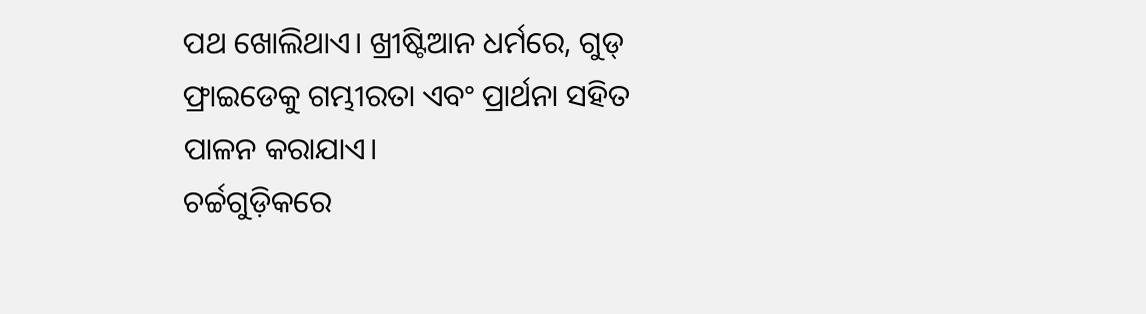ପଥ ଖୋଲିଥାଏ। ଖ୍ରୀଷ୍ଟିଆନ ଧର୍ମରେ, ଗୁଡ୍ ଫ୍ରାଇଡେକୁ ଗମ୍ଭୀରତା ଏବଂ ପ୍ରାର୍ଥନା ସହିତ ପାଳନ କରାଯାଏ।
ଚର୍ଚ୍ଚଗୁଡ଼ିକରେ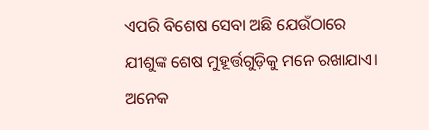ଏପରି ବିଶେଷ ସେବା ଅଛି ଯେଉଁଠାରେ ଯୀଶୁଙ୍କ ଶେଷ ମୁହୂର୍ତ୍ତଗୁଡ଼ିକୁ ମନେ ରଖାଯାଏ। ଅନେକ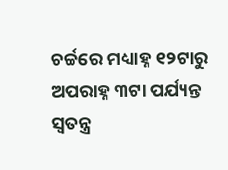ଚର୍ଚ୍ଚରେ ମଧ୍ୟାହ୍ନ ୧୨ଟାରୁ ଅପରାହ୍ନ ୩ଟା ପର୍ଯ୍ୟନ୍ତ ସ୍ୱତନ୍ତ୍ର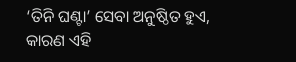‘ତିନି ଘଣ୍ଟା’ ସେବା ଅନୁଷ୍ଠିତ ହୁଏ, କାରଣ ଏହି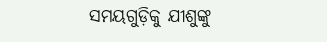ସମୟଗୁଡ଼ିକୁ ଯୀଶୁଙ୍କୁ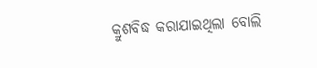କ୍ରୁଶବିଦ୍ଧ କରାଯାଇଥିଲା ବୋଲି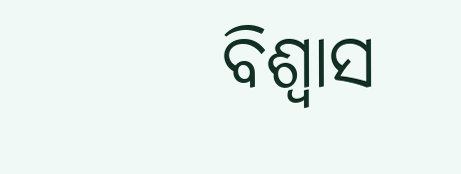ବିଶ୍ୱାସ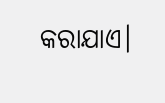କରାଯାଏ।